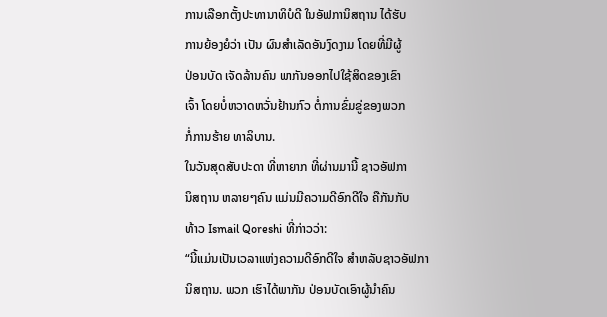ການເລືອກຕັ້ງປະທານາທິບໍດີ ໃນອັຟການິສຖານ ໄດ້ຮັບ
ການຍ້ອງຍໍວ່າ ເປັນ ຜົນສຳເລັດອັນງົດງາມ ໂດຍທີ່ມີຜູ້
ປ່ອນບັດ ເຈັດລ້ານຄົນ ພາກັນອອກໄປໃຊ້ສິດຂອງເຂົາ
ເຈົ້າ ໂດຍບໍ່ຫວາດຫວັ່ນຢ້ານກົວ ຕໍ່ການຂົ່ມຂູ່ຂອງພວກ
ກໍ່ການຮ້າຍ ທາລິບານ.
ໃນວັນສຸດສັບປະດາ ທີ່ຫາຍາກ ທີ່ຜ່ານມານີ້ ຊາວອັຟກາ
ນິສຖານ ຫລາຍໆຄົນ ແມ່ນມີຄວາມດີອົກດີໃຈ ຄືກັນກັບ
ທ້າວ Ismail Qoreshi ທີ່ກ່າວວ່າ:
“ນີ້ແມ່ນເປັນເວລາແຫ່ງຄວາມດີອົກດີໃຈ ສຳຫລັບຊາວອັຟກາ
ນິສຖານ. ພວກ ເຮົາໄດ້ພາກັນ ປ່ອນບັດເອົາຜູ້ນຳຄົນ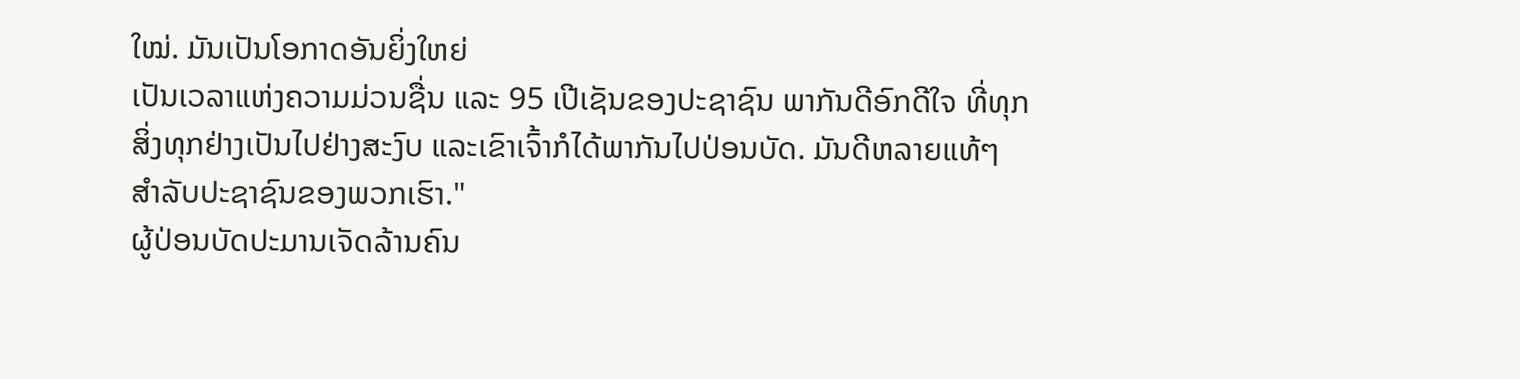ໃໝ່. ມັນເປັນໂອກາດອັນຍິ່ງໃຫຍ່
ເປັນເວລາແຫ່ງຄວາມມ່ວນຊື່ນ ແລະ 95 ເປີເຊັນຂອງປະຊາຊົນ ພາກັນດີອົກດີໃຈ ທີ່ທຸກ
ສິ່ງທຸກຢ່າງເປັນໄປຢ່າງສະງົບ ແລະເຂົາເຈົ້າກໍໄດ້ພາກັນໄປປ່ອນບັດ. ມັນດີຫລາຍແທ້ໆ
ສຳລັບປະຊາຊົນຂອງພວກເຮົາ."
ຜູ້ປ່ອນບັດປະມານເຈັດລ້ານຄົນ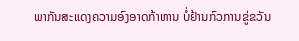ພາກັນສະແດງຄວາມອົງອາດກ້າຫານ ບໍ່ຢ້ານກົວການຂູ່ຂວັນ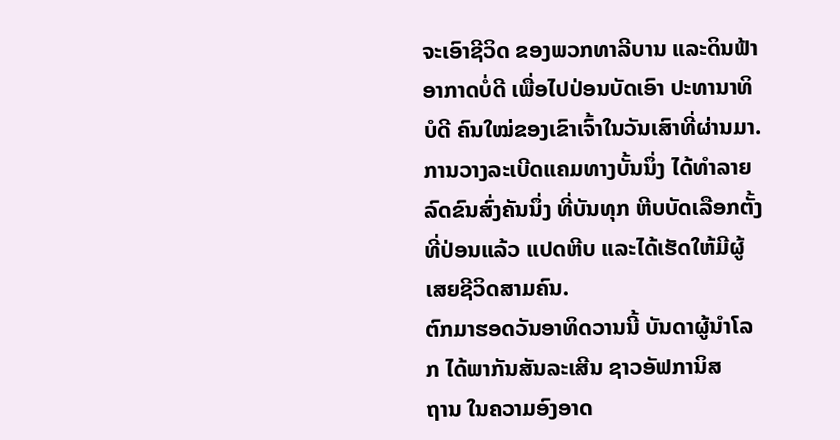ຈະເອົາຊີວິດ ຂອງພວກທາລີບານ ແລະດິນຟ້າອາກາດບໍ່ດີ ເພື່ອໄປປ່ອນບັດເອົາ ປະທານາທິບໍດີ ຄົນໃໝ່ຂອງເຂົາເຈົ້າໃນວັນເສົາທີ່ຜ່ານມາ. ການວາງລະເບີດແຄມທາງບັ້ນນຶ່ງ ໄດ້ທຳລາຍລົດຂົນສົ່ງຄັນນຶ່ງ ທີ່ບັນທຸກ ຫີບບັດເລືອກຕັ້ງທີ່ປ່ອນແລ້ວ ແປດຫີບ ແລະໄດ້ເຮັດໃຫ້ມີຜູ້ເສຍຊີວິດສາມຄົນ.
ຕົກມາຮອດວັນອາທິດວານນີ້ ບັນດາຜູ້ນຳໂລກ ໄດ້ພາກັນສັນລະເສີນ ຊາວອັຟການິສ
ຖານ ໃນຄວາມອົງອາດ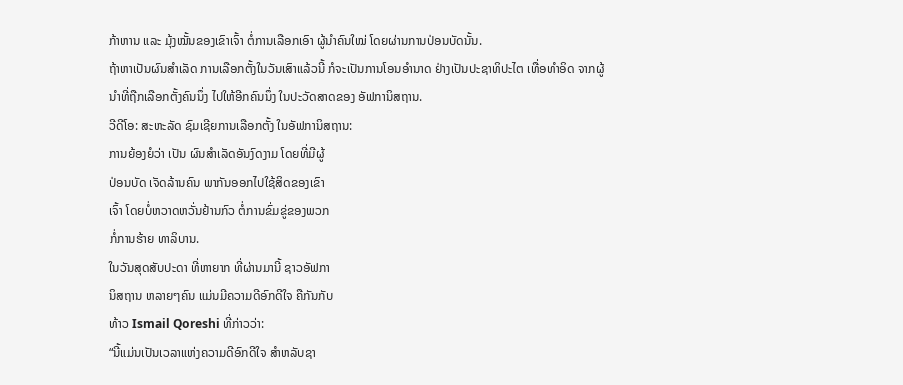ກ້າຫານ ແລະ ມຸ້ງໝັ້ນຂອງເຂົາເຈົ້າ ຕໍ່ການເລືອກເອົາ ຜູ້ນຳຄົນໃໝ່ ໂດຍຜ່ານການປ່ອນບັດນັ້ນ.
ຖ້າຫາເປັນຜົນສຳເລັດ ການເລືອກຕັ້ງໃນວັນເສົາແລ້ວນີ້ ກໍຈະເປັນການໂອນອຳນາດ ຢ່າງເປັນປະຊາທິປະໄຕ ເທື່ອທຳອິດ ຈາກຜູ້ນຳທີ່ຖືກເລືອກຕັ້ງຄົນນຶ່ງ ໄປໃຫ້ອີກຄົນນຶ່ງ ໃນປະວັດສາດຂອງ ອັຟການິສຖານ.
ວີດີໂອ: ສະຫະລັດ ຊົມເຊີຍການເລືອກຕັ້ງ ໃນອັຟການິສຖານ:
ການຍ້ອງຍໍວ່າ ເປັນ ຜົນສຳເລັດອັນງົດງາມ ໂດຍທີ່ມີຜູ້
ປ່ອນບັດ ເຈັດລ້ານຄົນ ພາກັນອອກໄປໃຊ້ສິດຂອງເຂົາ
ເຈົ້າ ໂດຍບໍ່ຫວາດຫວັ່ນຢ້ານກົວ ຕໍ່ການຂົ່ມຂູ່ຂອງພວກ
ກໍ່ການຮ້າຍ ທາລິບານ.
ໃນວັນສຸດສັບປະດາ ທີ່ຫາຍາກ ທີ່ຜ່ານມານີ້ ຊາວອັຟກາ
ນິສຖານ ຫລາຍໆຄົນ ແມ່ນມີຄວາມດີອົກດີໃຈ ຄືກັນກັບ
ທ້າວ Ismail Qoreshi ທີ່ກ່າວວ່າ:
“ນີ້ແມ່ນເປັນເວລາແຫ່ງຄວາມດີອົກດີໃຈ ສຳຫລັບຊາ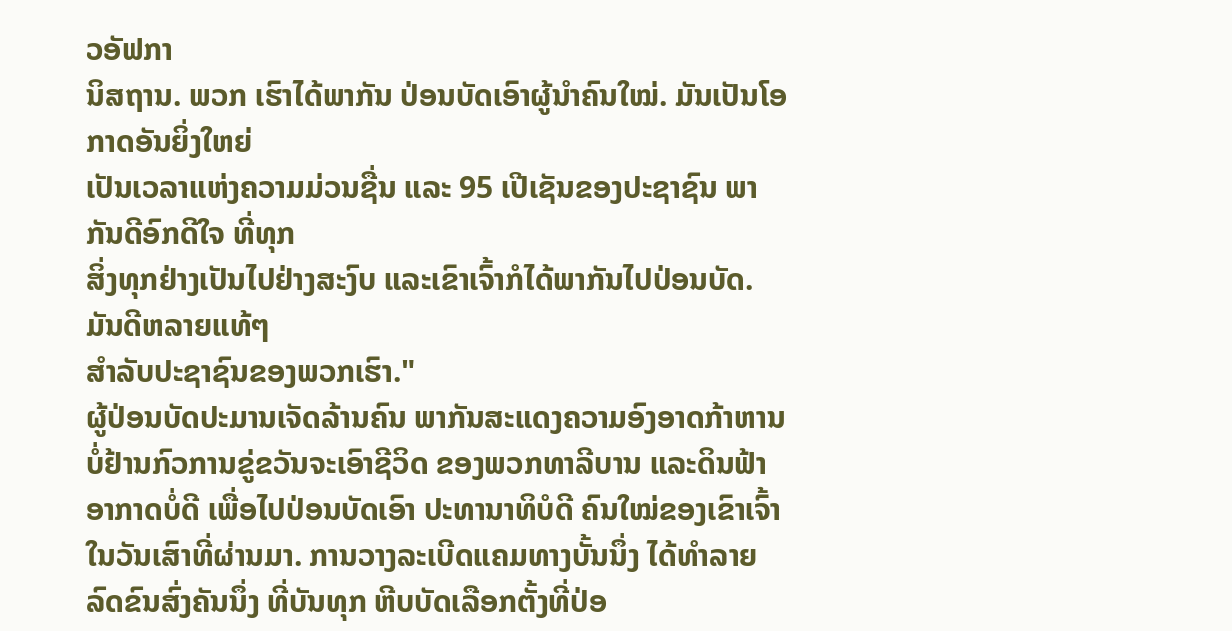ວອັຟກາ
ນິສຖານ. ພວກ ເຮົາໄດ້ພາກັນ ປ່ອນບັດເອົາຜູ້ນຳຄົນໃໝ່. ມັນເປັນໂອກາດອັນຍິ່ງໃຫຍ່
ເປັນເວລາແຫ່ງຄວາມມ່ວນຊື່ນ ແລະ 95 ເປີເຊັນຂອງປະຊາຊົນ ພາກັນດີອົກດີໃຈ ທີ່ທຸກ
ສິ່ງທຸກຢ່າງເປັນໄປຢ່າງສະງົບ ແລະເຂົາເຈົ້າກໍໄດ້ພາກັນໄປປ່ອນບັດ. ມັນດີຫລາຍແທ້ໆ
ສຳລັບປະຊາຊົນຂອງພວກເຮົາ."
ຜູ້ປ່ອນບັດປະມານເຈັດລ້ານຄົນ ພາກັນສະແດງຄວາມອົງອາດກ້າຫານ ບໍ່ຢ້ານກົວການຂູ່ຂວັນຈະເອົາຊີວິດ ຂອງພວກທາລີບານ ແລະດິນຟ້າອາກາດບໍ່ດີ ເພື່ອໄປປ່ອນບັດເອົາ ປະທານາທິບໍດີ ຄົນໃໝ່ຂອງເຂົາເຈົ້າໃນວັນເສົາທີ່ຜ່ານມາ. ການວາງລະເບີດແຄມທາງບັ້ນນຶ່ງ ໄດ້ທຳລາຍລົດຂົນສົ່ງຄັນນຶ່ງ ທີ່ບັນທຸກ ຫີບບັດເລືອກຕັ້ງທີ່ປ່ອ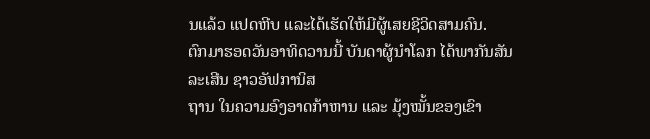ນແລ້ວ ແປດຫີບ ແລະໄດ້ເຮັດໃຫ້ມີຜູ້ເສຍຊີວິດສາມຄົນ.
ຕົກມາຮອດວັນອາທິດວານນີ້ ບັນດາຜູ້ນຳໂລກ ໄດ້ພາກັນສັນລະເສີນ ຊາວອັຟການິສ
ຖານ ໃນຄວາມອົງອາດກ້າຫານ ແລະ ມຸ້ງໝັ້ນຂອງເຂົາ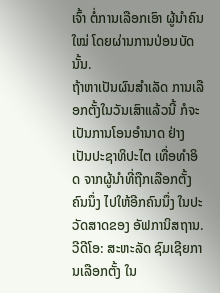ເຈົ້າ ຕໍ່ການເລືອກເອົາ ຜູ້ນຳຄົນໃໝ່ ໂດຍຜ່ານການປ່ອນບັດນັ້ນ.
ຖ້າຫາເປັນຜົນສຳເລັດ ການເລືອກຕັ້ງໃນວັນເສົາແລ້ວນີ້ ກໍຈະເປັນການໂອນອຳນາດ ຢ່າງເປັນປະຊາທິປະໄຕ ເທື່ອທຳອິດ ຈາກຜູ້ນຳທີ່ຖືກເລືອກຕັ້ງຄົນນຶ່ງ ໄປໃຫ້ອີກຄົນນຶ່ງ ໃນປະວັດສາດຂອງ ອັຟການິສຖານ.
ວີດີໂອ: ສະຫະລັດ ຊົມເຊີຍການເລືອກຕັ້ງ ໃນ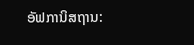ອັຟການິສຖານ: